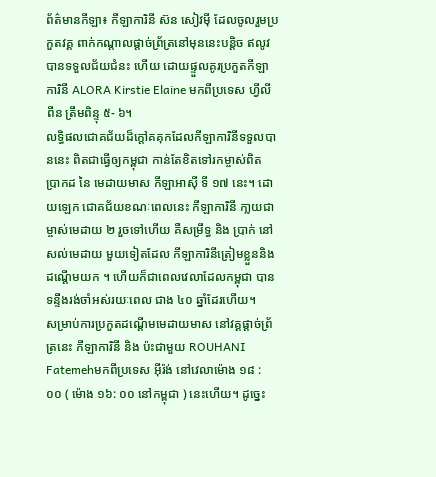ព័ត៌មានកីឡា៖ កីឡាការិនី ស៊ន សៀវម៉ី ដែលចូលរួមប្រកួតវគ្គ ពាក់កណ្ដាលផ្ដាច់ព្រ័ត្រនៅមុននេះបន្ដិច ឥលូវបានទទួលជ័យជំនះ ហើយ ដោយផ្ទួលគូរប្រកួតកីឡាការិនី ALORA Kirstie Elaine មកពីប្រទេស ហ្វីលីពីន ត្រឹមពិន្ទុ ៥- ៦។
លទ្ធិផលជោគជ័យដ៏ក្ដៅគគុកដែលកីឡាការិនីទទួលបាននេះ ពិតជាធ្វើឲ្យកម្ពុជា កាន់តែខិតទៅរកម្ចាស់ពិត ប្រាកដ នៃ មេដាយមាស កីឡាអាស៊ី ទី ១៧ នេះ។ ដោយឡេក ជោគជ័យខណៈពេលនេះ កីឡាការិនី កា្លយជាម្ចាស់មេដាយ ២ រួចទៅហើយ គឺសម្រឹទ្ធ និង ប្រាក់ នៅសល់មេដាយ មួយទៀតដែល កីឡាការិនីត្រៀមខ្លួននិង ដណ្ដើមយក ។ ហើយក៏ជាពេលវេលាដែលកម្ពុជា បានទន្ទឹងរង់ចាំអស់រយៈពេល ជាង ៤០ ឆ្នាំដែរហើយ។
សម្រាប់ការប្រកួតដណ្ដើមមេដាយមាស នៅវគ្គផ្ដាច់ព្រ័ត្រនេះ កីឡាការិនី និង ប៉ះជាមួយ ROUHANI Fatemehមកពីប្រទេស អ៊ីរ៉ង់ នៅវេលាម៉ោង ១៨ : ០០ ( ម៉ោង ១៦: ០០ នៅកម្ពុជា ) នេះហើយ។ ដូច្នេះ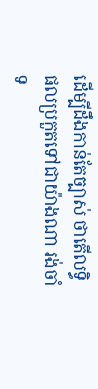ដើម្បីដឹងកាន់តែច្បាស់ ថាតើលទ្ធិផលប្រកួតទៅជាយ៉ាងណា រង់ចាំទ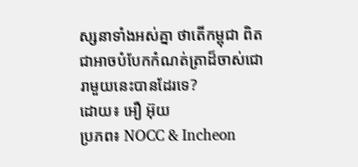ស្សនាទាំងអស់គ្នា ថាតើកម្ពុជា ពិតជាអាចបំបែកកំណត់ត្រាដ៏ចាស់ជោរាមួយនេះបានដែរទេ?
ដោយ៖ អឿ អ៊ុយ
ប្រភព៖ NOCC & Incheon